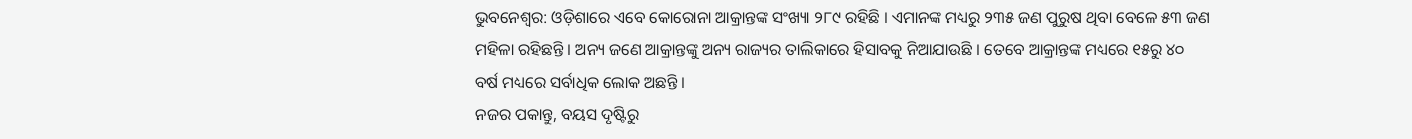ଭୁବନେଶ୍ୱର: ଓଡ଼ିଶାରେ ଏବେ କୋରୋନା ଆକ୍ରାନ୍ତଙ୍କ ସଂଖ୍ୟା ୨୮୯ ରହିଛି । ଏମାନଙ୍କ ମଧ୍ୟରୁ ୨୩୫ ଜଣ ପୁରୁଷ ଥିବା ବେଳେ ୫୩ ଜଣ ମହିଳା ରହିଛନ୍ତି । ଅନ୍ୟ ଜଣେ ଆକ୍ରାନ୍ତଙ୍କୁ ଅନ୍ୟ ରାଜ୍ୟର ତାଲିକାରେ ହିସାବକୁ ନିଆଯାଉଛି । ତେବେ ଆକ୍ରାନ୍ତଙ୍କ ମଧ୍ୟରେ ୧୫ରୁ ୪୦ ବର୍ଷ ମଧ୍ୟରେ ସର୍ବାଧିକ ଲୋକ ଅଛନ୍ତି ।
ନଜର ପକାନ୍ତୁ, ବୟସ ଦୃଷ୍ଟିରୁ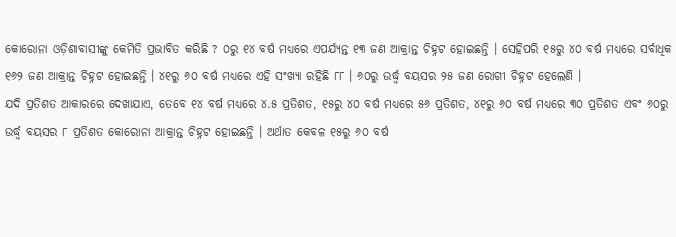କୋରୋନା ଓଡ଼ିଶାବାସୀଙ୍କୁ କେମିତି ପ୍ରଭାବିତ କରିଛି ? ୦ରୁ ୧୪ ବର୍ଷ ମଧ୍ୟରେ ଏପର୍ଯ୍ୟନ୍ତ ୧୩ ଜଣ ଆକ୍ରାନ୍ତ ଚିହ୍ନଟ ହୋଇଛନ୍ତି । ସେହିପରି ୧୫ରୁ ୪୦ ବର୍ଷ ମଧ୍ୟରେ ସର୍ବାଧିକ ୧୬୨ ଜଣ ଆକ୍ରାନ୍ତ ଚିହ୍ନଟ ହୋଇଛନ୍ତି । ୪୧ରୁ ୬୦ ବର୍ଷ ମଧ୍ୟରେ ଏହି ସଂଖ୍ୟା ରହିଛି ୮୮ । ୬୦ରୁ ଉର୍ଦ୍ଧ୍ୱ ବୟସର ୨୫ ଜଣ ରୋଗୀ ଚିହ୍ନଟ ହେଲେଣି ।
ଯଦି ପ୍ରତିଶତ ଆକାରରେ ଦେଖାଯାଏ, ତେବେ ୧୪ ବର୍ଷ ମଧ୍ୟରେ ୪.୫ ପ୍ରତିଶତ, ୧୫ରୁ ୪୦ ବର୍ଷ ମଧ୍ୟରେ ୫୬ ପ୍ରତିଶତ, ୪୧ରୁ ୬୦ ବର୍ଷ ମଧ୍ୟରେ ୩୦ ପ୍ରତିଶତ ଏବଂ ୬୦ରୁ ଉର୍ଦ୍ଧ୍ୱ ବୟସର ୮ ପ୍ରତିଶତ କୋରୋନା ଆକ୍ରାନ୍ତ ଚିହ୍ନଟ ହୋଇଛନ୍ତି । ଅର୍ଥାତ କେବଳ ୧୫ରୁ ୬୦ ବର୍ଷ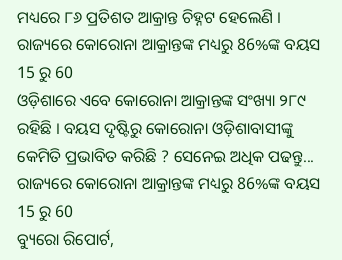ମଧ୍ୟରେ ୮୬ ପ୍ରତିଶତ ଆକ୍ରାନ୍ତ ଚିହ୍ନଟ ହେଲେଣି ।
ରାଜ୍ୟରେ କୋରୋନା ଆକ୍ରାନ୍ତଙ୍କ ମଧ୍ୟରୁ 86%ଙ୍କ ବୟସ 15 ରୁ 60
ଓଡ଼ିଶାରେ ଏବେ କୋରୋନା ଆକ୍ରାନ୍ତଙ୍କ ସଂଖ୍ୟା ୨୮୯ ରହିଛି । ବୟସ ଦୃଷ୍ଟିରୁ କୋରୋନା ଓଡ଼ିଶାବାସୀଙ୍କୁ କେମିତି ପ୍ରଭାବିତ କରିଛି ? ସେନେଇ ଅଧିକ ପଢନ୍ତୁ...
ରାଜ୍ୟରେ କୋରୋନା ଆକ୍ରାନ୍ତଙ୍କ ମଧ୍ୟରୁ 86%ଙ୍କ ବୟସ 15 ରୁ 60
ବ୍ୟୁରୋ ରିପୋର୍ଟ,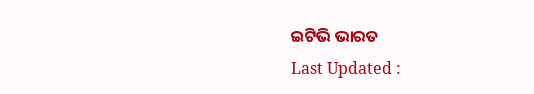ଇଟିଭି ଭାରତ
Last Updated :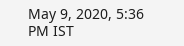May 9, 2020, 5:36 PM IST